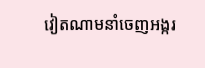វៀតណាមនាំចេញអង្ករ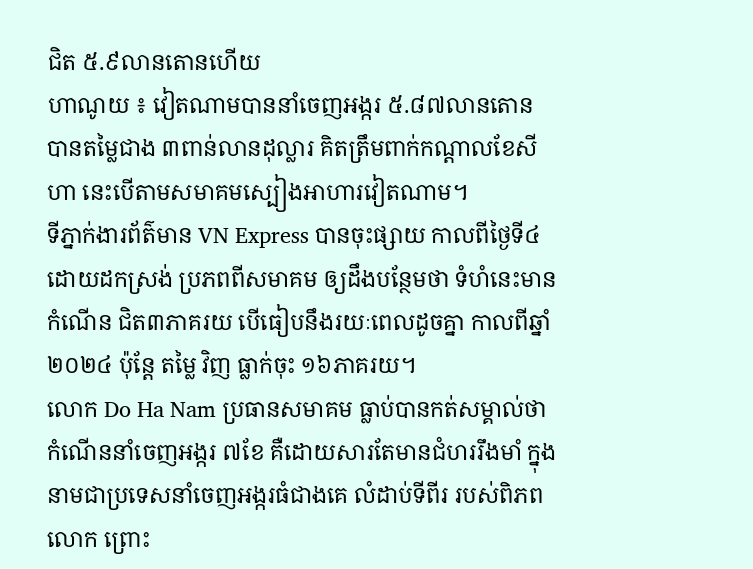ជិត ៥.៩លានតោនហើយ
ហាណូយ ៖ វៀតណាមបាននាំចេញអង្ករ ៥.៨៧លានតោន បានតម្លៃជាង ៣ពាន់លានដុល្លារ គិតត្រឹមពាក់កណ្តាលខែសីហា នេះបើតាមសមាគមស្បៀងអាហារវៀតណាម។
ទីភ្នាក់ងារព័ត៌មាន VN Express បានចុះផ្សាយ កាលពីថ្ងៃទី៤ ដោយដកស្រង់ ប្រភពពីសមាគម ឲ្យដឹងបន្ថែមថា ទំហំនេះមានកំណើន ជិត៣ភាគរយ បើធៀបនឹងរយៈពេលដូចគ្នា កាលពីឆ្នាំ២០២៤ ប៉ុន្តែ តម្លៃ វិញ ធ្លាក់ចុះ ១៦ភាគរយ។
លោក Do Ha Nam ប្រធានសមាគម ធ្លាប់បានកត់សម្គាល់ថា កំណើននាំចេញអង្ករ ៧ខែ គឺដោយសារតែមានជំហររឹងមាំ ក្នុងនាមជាប្រទេសនាំចេញអង្ករធំជាងគេ លំដាប់ទីពីរ របស់ពិភពលោក ព្រោះ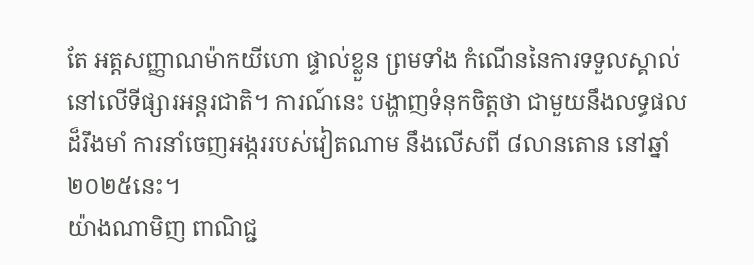តែ អត្តសញ្ញាណម៉ាកយីហោ ផ្ទាល់ខ្លួន ព្រមទាំង កំណើននៃការទទួលស្គាល់ នៅលើទីផ្សារអន្តរជាតិ។ ការណ៍នេះ បង្ហាញទំនុកចិត្តថា ជាមួយនឹងលទ្ធផលដ៏រឹងមាំ ការនាំចេញអង្កររបស់វៀតណាម នឹងលើសពី ៨លានតោន នៅឆ្នាំ២០២៥នេះ។
យ៉ាងណាមិញ ពាណិជ្ជ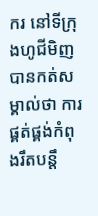ករ នៅទីក្រុងហូជីមិញ បានកត់សម្គាល់ថា ការផ្គត់ផ្គង់កំពុងរឹតបន្តឹ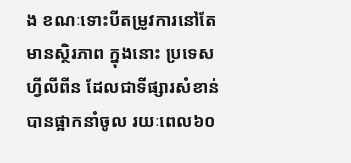ង ខណៈទោះបីតម្រូវការនៅតែមានស្ថិរភាព ក្នុងនោះ ប្រទេសហ្វីលីពីន ដែលជាទីផ្សារសំខាន់ បានផ្អាកនាំចូល រយៈពេល៦០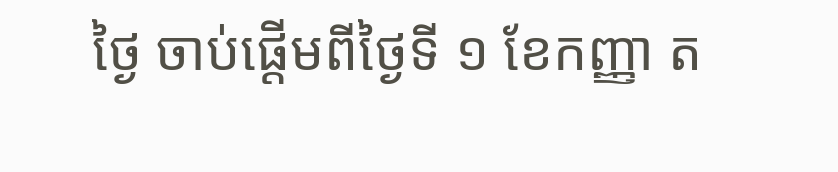ថ្ងៃ ចាប់ផ្តើមពីថ្ងៃទី ១ ខែកញ្ញា ត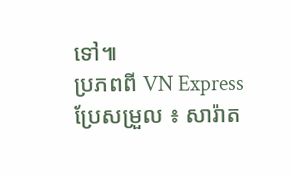ទៅ៕
ប្រភពពី VN Express ប្រែសម្រួល ៖ សារ៉ាត